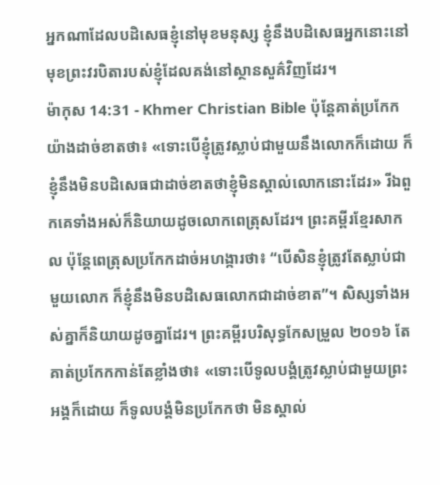អ្នកណាដែលបដិសេធខ្ញុំនៅមុខមនុស្ស ខ្ញុំនឹងបដិសេធអ្នកនោះនៅមុខព្រះវរបិតារបស់ខ្ញុំដែលគង់នៅស្ថានសួគ៌វិញដែរ។
ម៉ាកុស 14:31 - Khmer Christian Bible ប៉ុន្ដែគាត់ប្រកែកយ៉ាងដាច់ខាតថា៖ «ទោះបើខ្ញុំត្រូវស្លាប់ជាមួយនឹងលោកក៏ដោយ ក៏ខ្ញុំនឹងមិនបដិសេធជាដាច់ខាតថាខ្ញុំមិនស្គាល់លោកនោះដែរ» រីឯពួកគេទាំងអស់ក៏និយាយដូចលោកពេត្រុសដែរ។ ព្រះគម្ពីរខ្មែរសាកល ប៉ុន្តែពេត្រុសប្រកែកដាច់អហង្ការថា៖ “បើសិនខ្ញុំត្រូវតែស្លាប់ជាមួយលោក ក៏ខ្ញុំនឹងមិនបដិសេធលោកជាដាច់ខាត”។ សិស្សទាំងអស់គ្នាក៏និយាយដូចគ្នាដែរ។ ព្រះគម្ពីរបរិសុទ្ធកែសម្រួល ២០១៦ តែគាត់ប្រកែកកាន់តែខ្លាំងថា៖ «ទោះបើទូលបង្គំត្រូវស្លាប់ជាមួយព្រះអង្គក៏ដោយ ក៏ទូលបង្គំមិនប្រកែកថា មិនស្គាល់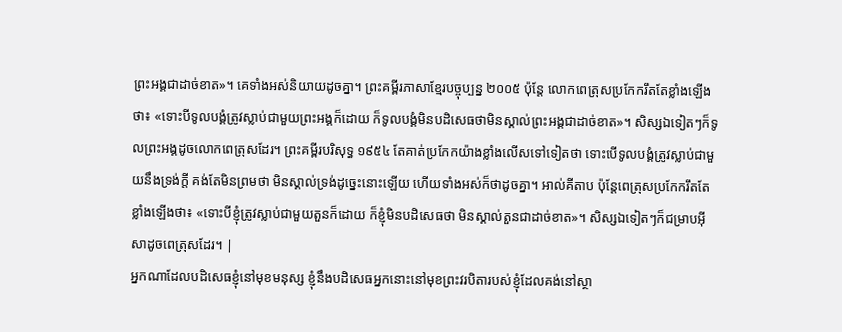ព្រះអង្គជាដាច់ខាត»។ គេទាំងអស់និយាយដូចគ្នា។ ព្រះគម្ពីរភាសាខ្មែរបច្ចុប្បន្ន ២០០៥ ប៉ុន្តែ លោកពេត្រុសប្រកែករឹតតែខ្លាំងឡើងថា៖ «ទោះបីទូលបង្គំត្រូវស្លាប់ជាមួយព្រះអង្គក៏ដោយ ក៏ទូលបង្គំមិនបដិសេធថាមិនស្គាល់ព្រះអង្គជាដាច់ខាត»។ សិស្សឯទៀតៗក៏ទូលព្រះអង្គដូចលោកពេត្រុសដែរ។ ព្រះគម្ពីរបរិសុទ្ធ ១៩៥៤ តែគាត់ប្រកែកយ៉ាងខ្លាំងលើសទៅទៀតថា ទោះបើទូលបង្គំត្រូវស្លាប់ជាមួយនឹងទ្រង់ក្តី គង់តែមិនព្រមថា មិនស្គាល់ទ្រង់ដូច្នេះនោះឡើយ ហើយទាំងអស់ក៏ថាដូចគ្នា។ អាល់គីតាប ប៉ុន្ដែពេត្រុសប្រកែករឹតតែខ្លាំងឡើងថា៖ «ទោះបីខ្ញុំត្រូវស្លាប់ជាមួយតួនក៏ដោយ ក៏ខ្ញុំមិនបដិសេធថា មិនស្គាល់តួនជាដាច់ខាត»។ សិស្សឯទៀតៗក៏ជម្រាបអ៊ីសាដូចពេត្រុសដែរ។ |
អ្នកណាដែលបដិសេធខ្ញុំនៅមុខមនុស្ស ខ្ញុំនឹងបដិសេធអ្នកនោះនៅមុខព្រះវរបិតារបស់ខ្ញុំដែលគង់នៅស្ថា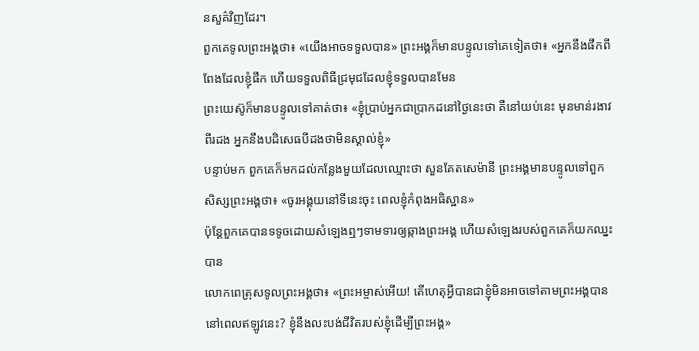នសួគ៌វិញដែរ។
ពួកគេទូលព្រះអង្គថា៖ «យើងអាចទទួលបាន» ព្រះអង្គក៏មានបន្ទូលទៅគេទៀតថា៖ «អ្នកនឹងផឹកពីពែងដែលខ្ញុំផឹក ហើយទទួលពិធីជ្រមុជដែលខ្ញុំទទួលបានមែន
ព្រះយេស៊ូក៏មានបន្ទូលទៅគាត់ថា៖ «ខ្ញុំប្រាប់អ្នកជាប្រាកដនៅថ្ងៃនេះថា គឺនៅយប់នេះ មុនមាន់រងាវពីរដង អ្នកនឹងបដិសេធបីដងថាមិនស្គាល់ខ្ញុំ»
បន្ទាប់មក ពួកគេក៏មកដល់កន្លែងមួយដែលឈ្មោះថា សួនគែតសេម៉ានី ព្រះអង្គមានបន្ទូលទៅពួកសិស្សព្រះអង្គថា៖ «ចូរអង្គុយនៅទីនេះចុះ ពេលខ្ញុំកំពុងអធិស្ឋាន»
ប៉ុន្ដែពួកគេបានទទូចដោយសំឡេងឮៗទាមទារឲ្យឆ្កាងព្រះអង្គ ហើយសំឡេងរបស់ពួកគេក៏យកឈ្នះបាន
លោកពេត្រុសទូលព្រះអង្គថា៖ «ព្រះអម្ចាស់អើយ! តើហេតុអ្វីបានជាខ្ញុំមិនអាចទៅតាមព្រះអង្គបាននៅពេលឥឡូវនេះ? ខ្ញុំនឹងលះបង់ជីវិតរបស់ខ្ញុំដើម្បីព្រះអង្គ»